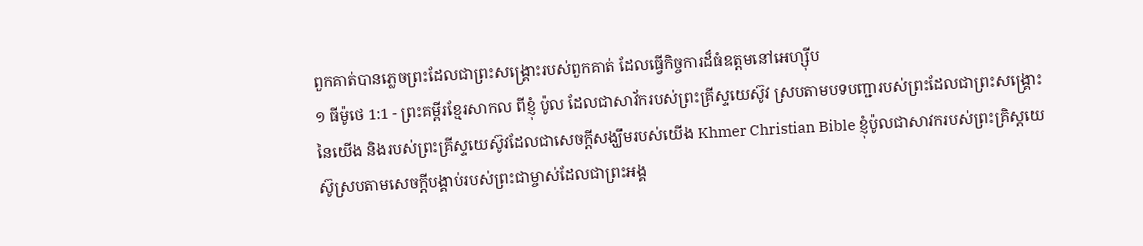ពួកគាត់បានភ្លេចព្រះដែលជាព្រះសង្គ្រោះរបស់ពួកគាត់ ដែលធ្វើកិច្ចការដ៏ធំឧត្ដមនៅអេហ្ស៊ីប
១ ធីម៉ូថេ 1:1 - ព្រះគម្ពីរខ្មែរសាកល ពីខ្ញុំ ប៉ូល ដែលជាសាវ័ករបស់ព្រះគ្រីស្ទយេស៊ូវ ស្របតាមបទបញ្ជារបស់ព្រះដែលជាព្រះសង្គ្រោះនៃយើង និងរបស់ព្រះគ្រីស្ទយេស៊ូវដែលជាសេចក្ដីសង្ឃឹមរបស់យើង Khmer Christian Bible ខ្ញុំប៉ូលជាសាវករបស់ព្រះគ្រិស្ដយេស៊ូស្របតាមសេចក្ដីបង្គាប់របស់ព្រះជាម្ចាស់ដែលជាព្រះអង្គ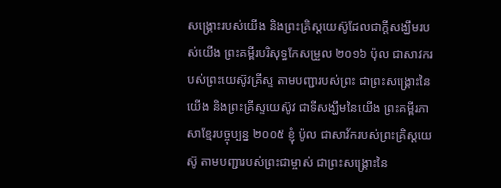សង្គ្រោះរបស់យើង និងព្រះគ្រិស្ដយេស៊ូដែលជាក្ដីសង្ឃឹមរបស់យើង ព្រះគម្ពីរបរិសុទ្ធកែសម្រួល ២០១៦ ប៉ុល ជាសាវករបស់ព្រះយេស៊ូវគ្រីស្ទ តាមបញ្ជារបស់ព្រះ ជាព្រះសង្គ្រោះនៃយើង និងព្រះគ្រីស្ទយេស៊ូវ ជាទីសង្ឃឹមនៃយើង ព្រះគម្ពីរភាសាខ្មែរបច្ចុប្បន្ន ២០០៥ ខ្ញុំ ប៉ូល ជាសាវ័ករបស់ព្រះគ្រិស្តយេស៊ូ តាមបញ្ជារបស់ព្រះជាម្ចាស់ ជាព្រះសង្គ្រោះនៃ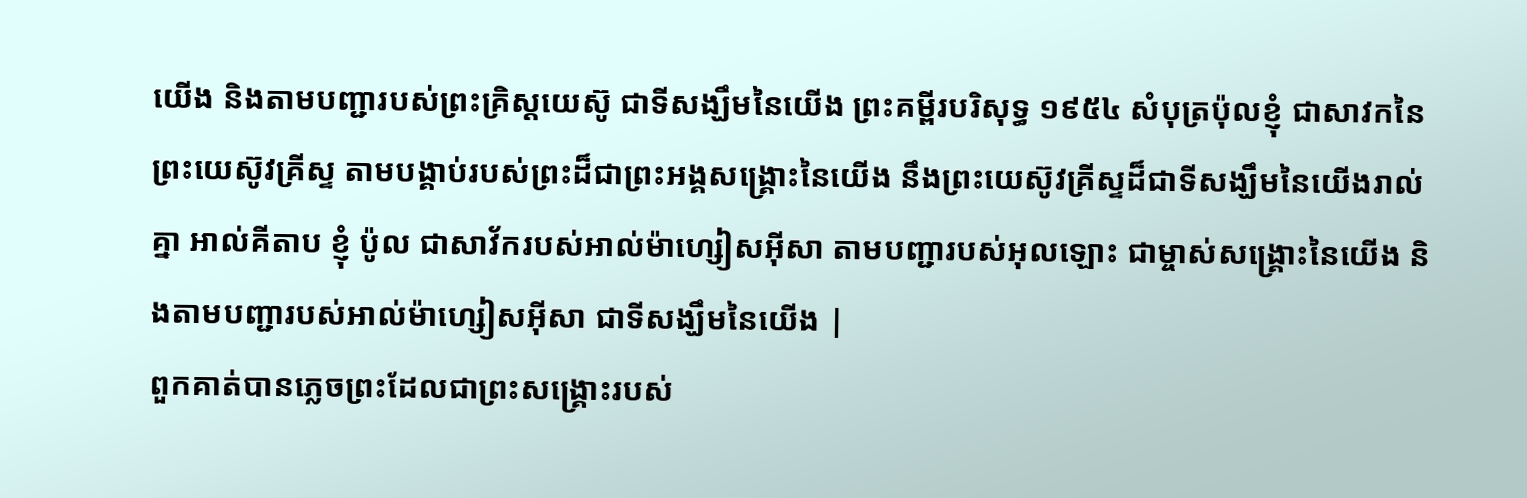យើង និងតាមបញ្ជារបស់ព្រះគ្រិស្តយេស៊ូ ជាទីសង្ឃឹមនៃយើង ព្រះគម្ពីរបរិសុទ្ធ ១៩៥៤ សំបុត្រប៉ុលខ្ញុំ ជាសាវកនៃព្រះយេស៊ូវគ្រីស្ទ តាមបង្គាប់របស់ព្រះដ៏ជាព្រះអង្គសង្គ្រោះនៃយើង នឹងព្រះយេស៊ូវគ្រីស្ទដ៏ជាទីសង្ឃឹមនៃយើងរាល់គ្នា អាល់គីតាប ខ្ញុំ ប៉ូល ជាសាវ័ករបស់អាល់ម៉ាហ្សៀសអ៊ីសា តាមបញ្ជារបស់អុលឡោះ ជាម្ចាស់សង្គ្រោះនៃយើង និងតាមបញ្ជារបស់អាល់ម៉ាហ្សៀសអ៊ីសា ជាទីសង្ឃឹមនៃយើង |
ពួកគាត់បានភ្លេចព្រះដែលជាព្រះសង្គ្រោះរបស់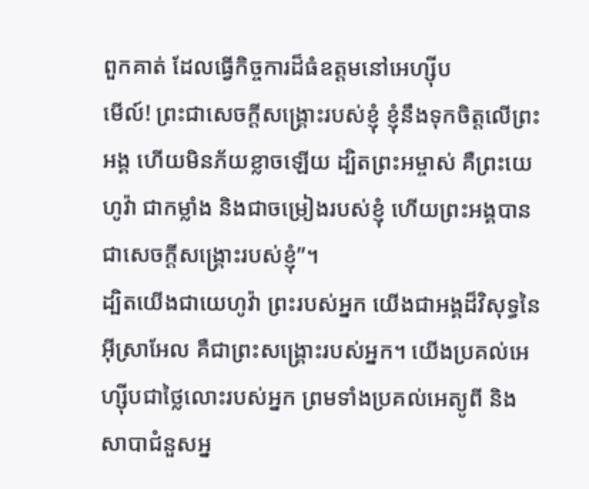ពួកគាត់ ដែលធ្វើកិច្ចការដ៏ធំឧត្ដមនៅអេហ្ស៊ីប
មើល៍! ព្រះជាសេចក្ដីសង្គ្រោះរបស់ខ្ញុំ ខ្ញុំនឹងទុកចិត្តលើព្រះអង្គ ហើយមិនភ័យខ្លាចឡើយ ដ្បិតព្រះអម្ចាស់ គឺព្រះយេហូវ៉ា ជាកម្លាំង និងជាចម្រៀងរបស់ខ្ញុំ ហើយព្រះអង្គបានជាសេចក្ដីសង្គ្រោះរបស់ខ្ញុំ”។
ដ្បិតយើងជាយេហូវ៉ា ព្រះរបស់អ្នក យើងជាអង្គដ៏វិសុទ្ធនៃអ៊ីស្រាអែល គឺជាព្រះសង្គ្រោះរបស់អ្នក។ យើងប្រគល់អេហ្ស៊ីបជាថ្លៃលោះរបស់អ្នក ព្រមទាំងប្រគល់អេត្យូពី និងសាបាជំនួសអ្ន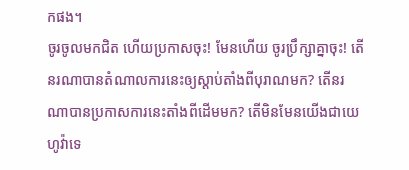កផង។
ចូរចូលមកជិត ហើយប្រកាសចុះ! មែនហើយ ចូរប្រឹក្សាគ្នាចុះ! តើនរណាបានតំណាលការនេះឲ្យស្ដាប់តាំងពីបុរាណមក? តើនរណាបានប្រកាសការនេះតាំងពីដើមមក? តើមិនមែនយើងជាយេហូវ៉ាទេ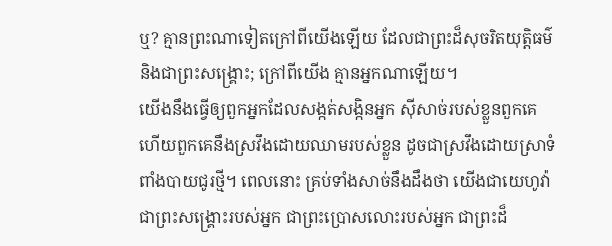ឬ? គ្មានព្រះណាទៀតក្រៅពីយើងឡើយ ដែលជាព្រះដ៏សុចរិតយុត្តិធម៌ និងជាព្រះសង្គ្រោះ; ក្រៅពីយើង គ្មានអ្នកណាឡើយ។
យើងនឹងធ្វើឲ្យពួកអ្នកដែលសង្កត់សង្កិនអ្នក ស៊ីសាច់របស់ខ្លួនពួកគេ ហើយពួកគេនឹងស្រវឹងដោយឈាមរបស់ខ្លួន ដូចជាស្រវឹងដោយស្រាទំពាំងបាយជូរថ្មី។ ពេលនោះ គ្រប់ទាំងសាច់នឹងដឹងថា យើងជាយេហូវ៉ា ជាព្រះសង្គ្រោះរបស់អ្នក ជាព្រះប្រោសលោះរបស់អ្នក ជាព្រះដ៏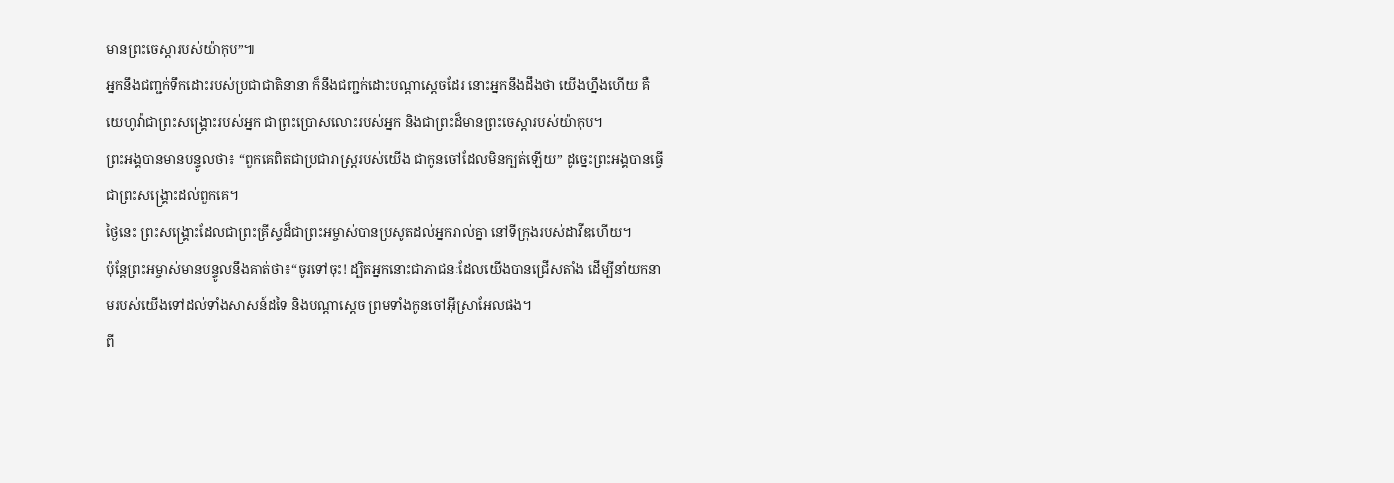មានព្រះចេស្ដារបស់យ៉ាកុប”៕
អ្នកនឹងជញ្ជក់ទឹកដោះរបស់ប្រជាជាតិនានា ក៏នឹងជញ្ជក់ដោះបណ្ដាស្ដេចដែរ នោះអ្នកនឹងដឹងថា យើងហ្នឹងហើយ គឺយេហូវ៉ាជាព្រះសង្គ្រោះរបស់អ្នក ជាព្រះប្រោសលោះរបស់អ្នក និងជាព្រះដ៏មានព្រះចេស្ដារបស់យ៉ាកុប។
ព្រះអង្គបានមានបន្ទូលថា៖ “ពួកគេពិតជាប្រជារាស្ត្ររបស់យើង ជាកូនចៅដែលមិនក្បត់ឡើយ” ដូច្នេះព្រះអង្គបានធ្វើជាព្រះសង្គ្រោះដល់ពួកគេ។
ថ្ងៃនេះ ព្រះសង្គ្រោះដែលជាព្រះគ្រីស្ទដ៏ជាព្រះអម្ចាស់បានប្រសូតដល់អ្នករាល់គ្នា នៅទីក្រុងរបស់ដាវីឌហើយ។
ប៉ុន្តែព្រះអម្ចាស់មានបន្ទូលនឹងគាត់ថា៖“ចូរទៅចុះ! ដ្បិតអ្នកនោះជាភាជនៈដែលយើងបានជ្រើសតាំង ដើម្បីនាំយកនាមរបស់យើងទៅដល់ទាំងសាសន៍ដទៃ និងបណ្ដាស្ដេច ព្រមទាំងកូនចៅអ៊ីស្រាអែលផង។
ពី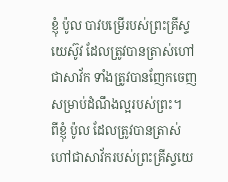ខ្ញុំ ប៉ូល បាវបម្រើរបស់ព្រះគ្រីស្ទយេស៊ូវ ដែលត្រូវបានត្រាស់ហៅជាសាវ័ក ទាំងត្រូវបានញែកចេញសម្រាប់ដំណឹងល្អរបស់ព្រះ។
ពីខ្ញុំ ប៉ូល ដែលត្រូវបានត្រាស់ហៅជាសាវ័ករបស់ព្រះគ្រីស្ទយេ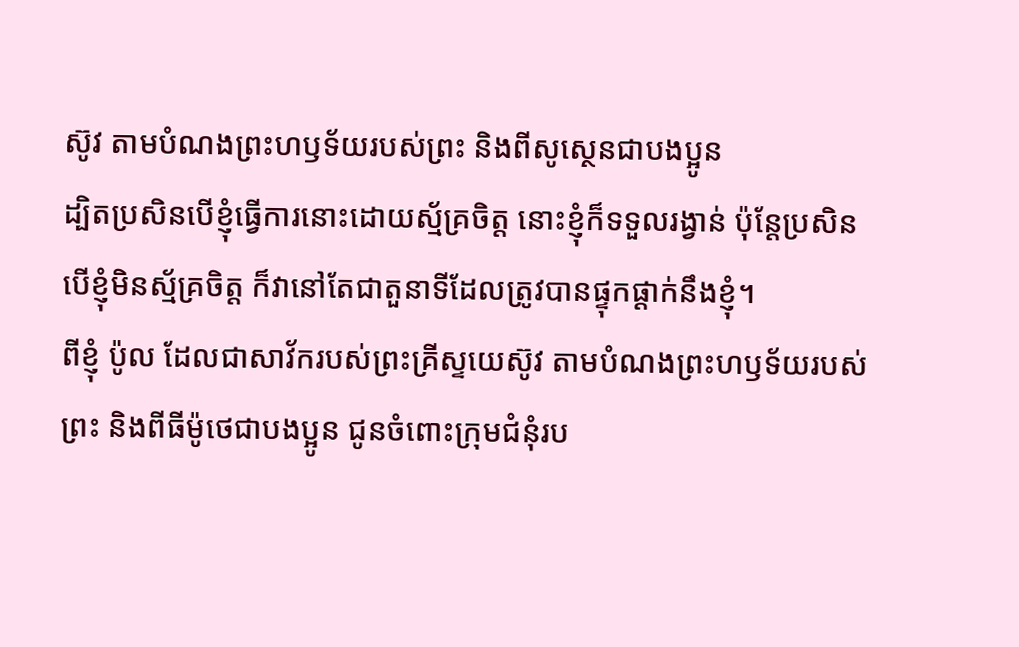ស៊ូវ តាមបំណងព្រះហឫទ័យរបស់ព្រះ និងពីសូស្ថេនជាបងប្អូន
ដ្បិតប្រសិនបើខ្ញុំធ្វើការនោះដោយស្ម័គ្រចិត្ត នោះខ្ញុំក៏ទទួលរង្វាន់ ប៉ុន្តែប្រសិនបើខ្ញុំមិនស្ម័គ្រចិត្ត ក៏វានៅតែជាតួនាទីដែលត្រូវបានផ្ទុកផ្ដាក់នឹងខ្ញុំ។
ពីខ្ញុំ ប៉ូល ដែលជាសាវ័ករបស់ព្រះគ្រីស្ទយេស៊ូវ តាមបំណងព្រះហឫទ័យរបស់ព្រះ និងពីធីម៉ូថេជាបងប្អូន ជូនចំពោះក្រុមជំនុំរប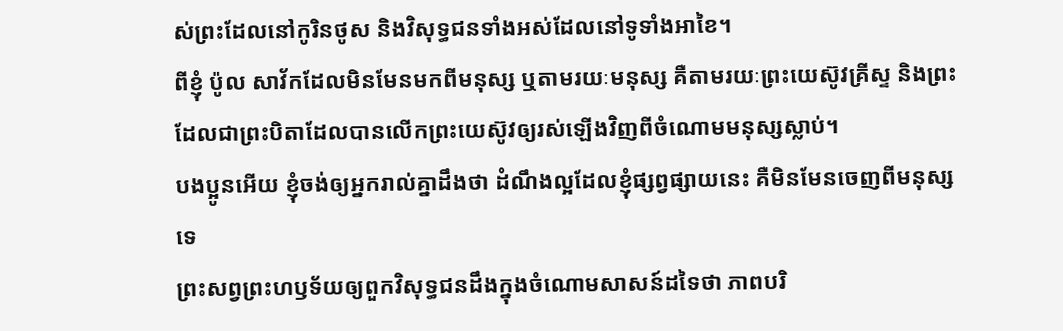ស់ព្រះដែលនៅកូរិនថូស និងវិសុទ្ធជនទាំងអស់ដែលនៅទូទាំងអាខៃ។
ពីខ្ញុំ ប៉ូល សាវ័កដែលមិនមែនមកពីមនុស្ស ឬតាមរយៈមនុស្ស គឺតាមរយៈព្រះយេស៊ូវគ្រីស្ទ និងព្រះដែលជាព្រះបិតាដែលបានលើកព្រះយេស៊ូវឲ្យរស់ឡើងវិញពីចំណោមមនុស្សស្លាប់។
បងប្អូនអើយ ខ្ញុំចង់ឲ្យអ្នករាល់គ្នាដឹងថា ដំណឹងល្អដែលខ្ញុំផ្សព្វផ្សាយនេះ គឺមិនមែនចេញពីមនុស្សទេ
ព្រះសព្វព្រះហឫទ័យឲ្យពួកវិសុទ្ធជនដឹងក្នុងចំណោមសាសន៍ដទៃថា ភាពបរិ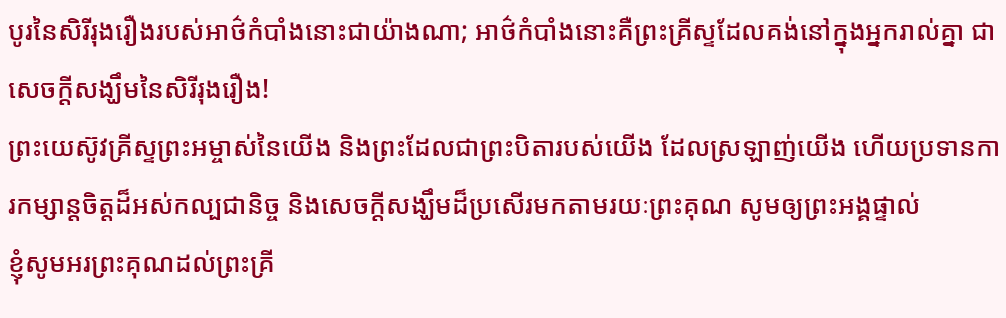បូរនៃសិរីរុងរឿងរបស់អាថ៌កំបាំងនោះជាយ៉ាងណា; អាថ៌កំបាំងនោះគឺព្រះគ្រីស្ទដែលគង់នៅក្នុងអ្នករាល់គ្នា ជាសេចក្ដីសង្ឃឹមនៃសិរីរុងរឿង!
ព្រះយេស៊ូវគ្រីស្ទព្រះអម្ចាស់នៃយើង និងព្រះដែលជាព្រះបិតារបស់យើង ដែលស្រឡាញ់យើង ហើយប្រទានការកម្សាន្តចិត្តដ៏អស់កល្បជានិច្ច និងសេចក្ដីសង្ឃឹមដ៏ប្រសើរមកតាមរយៈព្រះគុណ សូមឲ្យព្រះអង្គផ្ទាល់
ខ្ញុំសូមអរព្រះគុណដល់ព្រះគ្រី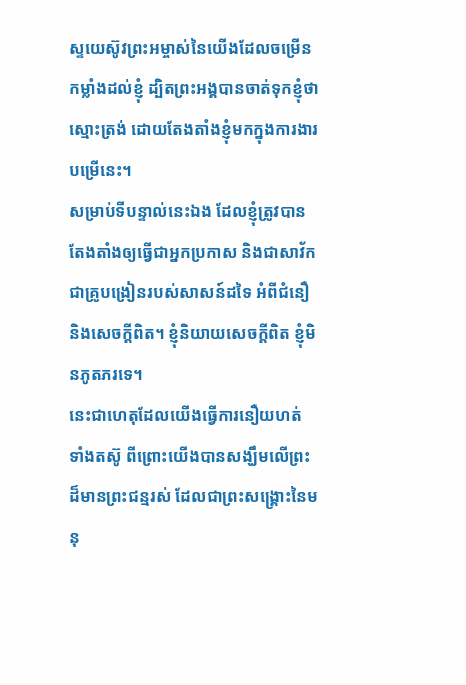ស្ទយេស៊ូវព្រះអម្ចាស់នៃយើងដែលចម្រើនកម្លាំងដល់ខ្ញុំ ដ្បិតព្រះអង្គបានចាត់ទុកខ្ញុំថាស្មោះត្រង់ ដោយតែងតាំងខ្ញុំមកក្នុងការងារបម្រើនេះ។
សម្រាប់ទីបន្ទាល់នេះឯង ដែលខ្ញុំត្រូវបានតែងតាំងឲ្យធ្វើជាអ្នកប្រកាស និងជាសាវ័ក ជាគ្រូបង្រៀនរបស់សាសន៍ដទៃ អំពីជំនឿ និងសេចក្ដីពិត។ ខ្ញុំនិយាយសេចក្ដីពិត ខ្ញុំមិនភូតភរទេ។
នេះជាហេតុដែលយើងធ្វើការនឿយហត់ ទាំងតស៊ូ ពីព្រោះយើងបានសង្ឃឹមលើព្រះដ៏មានព្រះជន្មរស់ ដែលជាព្រះសង្គ្រោះនៃមនុ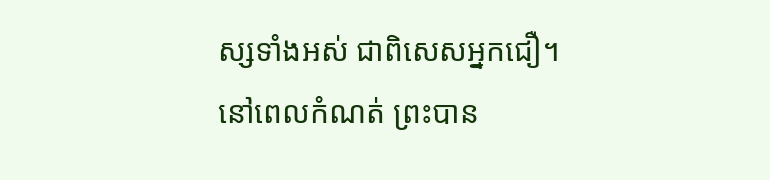ស្សទាំងអស់ ជាពិសេសអ្នកជឿ។
នៅពេលកំណត់ ព្រះបាន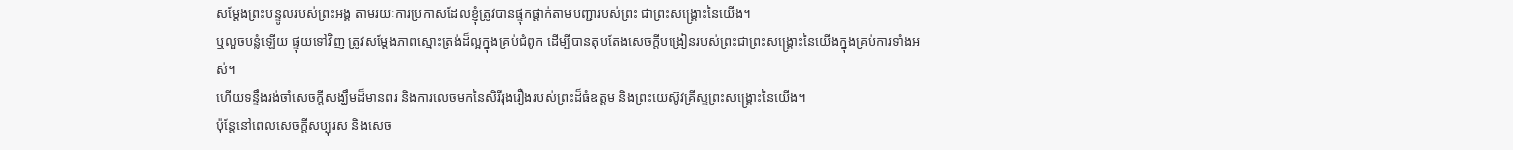សម្ដែងព្រះបន្ទូលរបស់ព្រះអង្គ តាមរយៈការប្រកាសដែលខ្ញុំត្រូវបានផ្ទុកផ្ដាក់តាមបញ្ជារបស់ព្រះ ជាព្រះសង្គ្រោះនៃយើង។
ឬលួចបន្លំឡើយ ផ្ទុយទៅវិញ ត្រូវសម្ដែងភាពស្មោះត្រង់ដ៏ល្អក្នុងគ្រប់ជំពូក ដើម្បីបានតុបតែងសេចក្ដីបង្រៀនរបស់ព្រះជាព្រះសង្គ្រោះនៃយើងក្នុងគ្រប់ការទាំងអស់។
ហើយទន្ទឹងរង់ចាំសេចក្ដីសង្ឃឹមដ៏មានពរ និងការលេចមកនៃសិរីរុងរឿងរបស់ព្រះដ៏ធំឧត្ដម និងព្រះយេស៊ូវគ្រីស្ទព្រះសង្គ្រោះនៃយើង។
ប៉ុន្តែនៅពេលសេចក្ដីសប្បុរស និងសេច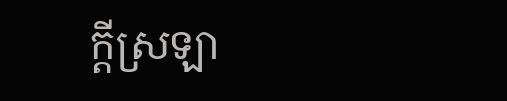ក្ដីស្រឡា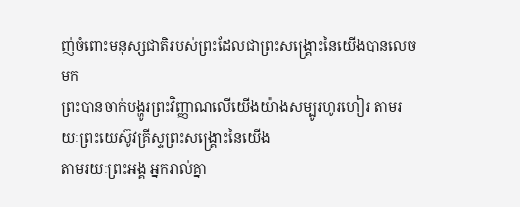ញ់ចំពោះមនុស្សជាតិរបស់ព្រះដែលជាព្រះសង្គ្រោះនៃយើងបានលេចមក
ព្រះបានចាក់បង្ហូរព្រះវិញ្ញាណលើយើងយ៉ាងសម្បូរហូរហៀរ តាមរយៈព្រះយេស៊ូវគ្រីស្ទព្រះសង្គ្រោះនៃយើង
តាមរយៈព្រះអង្គ អ្នករាល់គ្នា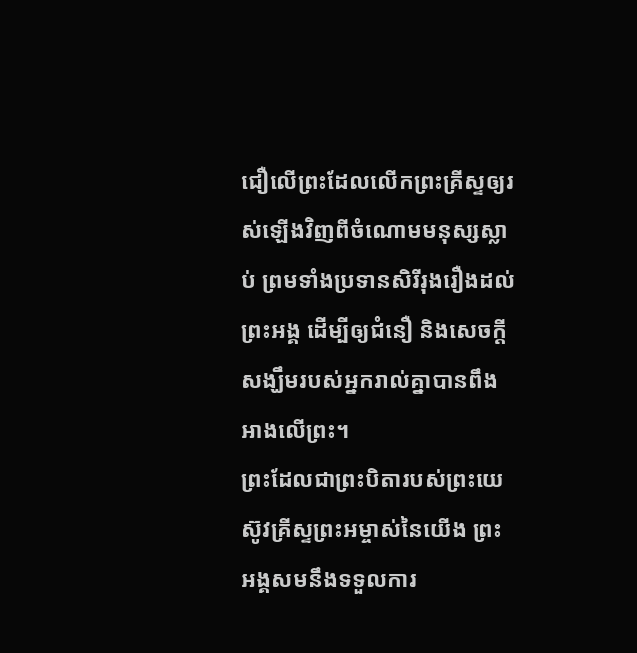ជឿលើព្រះដែលលើកព្រះគ្រីស្ទឲ្យរស់ឡើងវិញពីចំណោមមនុស្សស្លាប់ ព្រមទាំងប្រទានសិរីរុងរឿងដល់ព្រះអង្គ ដើម្បីឲ្យជំនឿ និងសេចក្ដីសង្ឃឹមរបស់អ្នករាល់គ្នាបានពឹងអាងលើព្រះ។
ព្រះដែលជាព្រះបិតារបស់ព្រះយេស៊ូវគ្រីស្ទព្រះអម្ចាស់នៃយើង ព្រះអង្គសមនឹងទទួលការ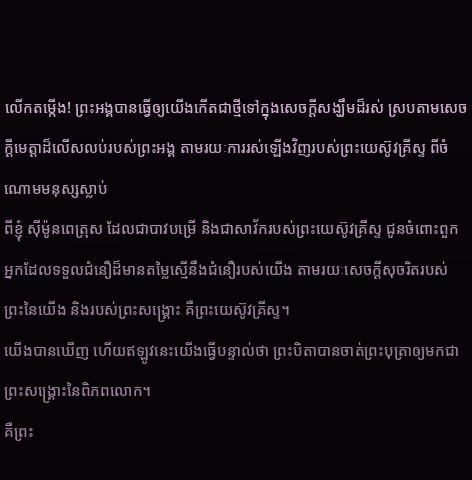លើកតម្កើង! ព្រះអង្គបានធ្វើឲ្យយើងកើតជាថ្មីទៅក្នុងសេចក្ដីសង្ឃឹមដ៏រស់ ស្របតាមសេចក្ដីមេត្តាដ៏លើសលប់របស់ព្រះអង្គ តាមរយៈការរស់ឡើងវិញរបស់ព្រះយេស៊ូវគ្រីស្ទ ពីចំណោមមនុស្សស្លាប់
ពីខ្ញុំ ស៊ីម៉ូនពេត្រុស ដែលជាបាវបម្រើ និងជាសាវ័ករបស់ព្រះយេស៊ូវគ្រីស្ទ ជូនចំពោះពួកអ្នកដែលទទួលជំនឿដ៏មានតម្លៃស្មើនឹងជំនឿរបស់យើង តាមរយៈសេចក្ដីសុចរិតរបស់ព្រះនៃយើង និងរបស់ព្រះសង្គ្រោះ គឺព្រះយេស៊ូវគ្រីស្ទ។
យើងបានឃើញ ហើយឥឡូវនេះយើងធ្វើបន្ទាល់ថា ព្រះបិតាបានចាត់ព្រះបុត្រាឲ្យមកជាព្រះសង្គ្រោះនៃពិភពលោក។
គឺព្រះ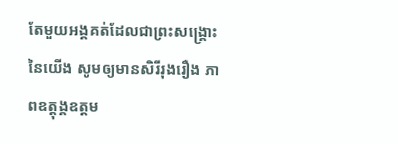តែមួយអង្គគត់ដែលជាព្រះសង្គ្រោះនៃយើង សូមឲ្យមានសិរីរុងរឿង ភាពឧត្ដុង្គឧត្ដម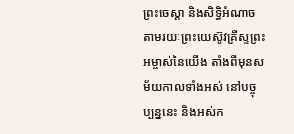ព្រះចេស្ដា និងសិទ្ធិអំណាច តាមរយៈព្រះយេស៊ូវគ្រីស្ទព្រះអម្ចាស់នៃយើង តាំងពីមុនសម័យកាលទាំងអស់ នៅបច្ចុប្បន្ននេះ និងអស់ក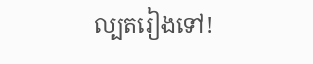ល្បតរៀងទៅ!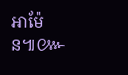អាម៉ែន៕៚